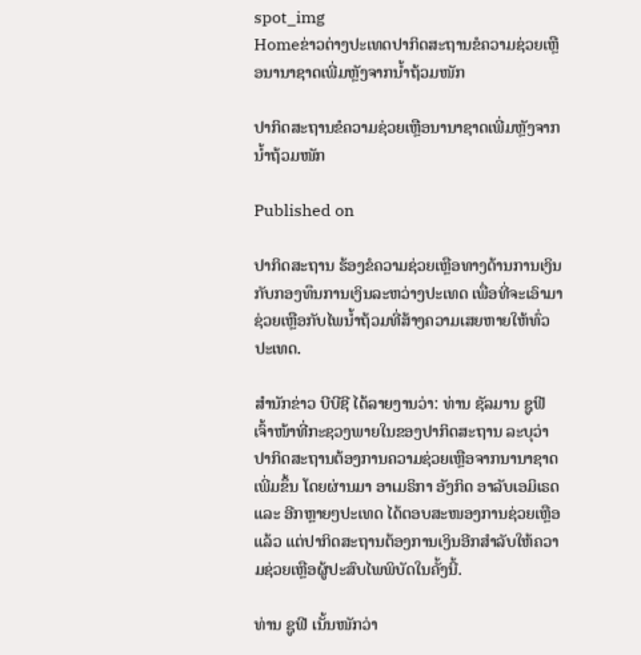spot_img
Homeຂ່າວຕ່າງປະເທດປາກິດສະຖານຂໍຄວາມຊ່ວຍເຫຼືອນານາຊາດເພີ່ມຫຼັງຈາກນ້ຳຖ້ວມໜັກ

ປາກິດສະຖານຂໍຄວາມຊ່ວຍເຫຼືອນານາຊາດເພີ່ມຫຼັງຈາກນ້ຳຖ້ວມໜັກ

Published on

ປາກິດສະຖານ ຮ້ອງຂໍຄວາມຊ່ວຍເຫຼືອທາງດ້ານການເງິນ ກັບກອງທຶນການເງິນລະຫວ່າງປະເທດ ເພື່ອທີ່ຈະເອົາມາຊ່ວຍເຫຼືອກັບໄພນ້ຳຖ້ວມທີ່ສ້າງຄວາມເສຍຫາຍໃຫ້ທົ່ວປະເທດ.

ສຳນັກຂ່າວ ບີບີຊີ ໄດ້ລາຍງານວ່າ: ທ່ານ ຊັລມານ ຊູຟີ ເຈົ້າໜ້າທີ່ກະຊວງພາຍໃນຂອງປາກິດສະຖານ ລະບຸວ່າ ປາກິດສະຖານຕ້ອງການຄວາມຊ່ວຍເຫຼືອຈາກນານາຊາດເພີ່ມຂຶ້ນ ໂດຍຜ່ານມາ ອາເມຣິກາ ອັງກິດ ອາລັບເອມິເຣດ ແລະ ອີກຫຼາຍໆປະເທດ ໄດ້ຕອບສະໜອງການຊ່ວຍເຫຼືອແລ້ວ ແຕ່ປາກິດສະຖານຕ້ອງການເງິນອີກສຳລັບໃຫ້ຄວາມຊ່ວຍເຫຼືອຜູ້ປະສົບໄພພິບັດໃນຄັ້ງນີ້.

ທ່ານ ຊູຟີ ເນັ້ນໜັກວ່າ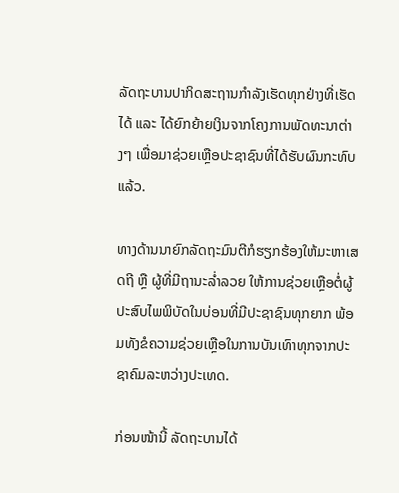ລັດຖະບານປາກິດສະຖານກຳລັງເຮັດທຸກຢ່າງທີ່ເຮັດໄດ້ ແລະ ໄດ້ຍົກຍ້າຍເງິນຈາກໂຄງການພັດທະນາຕ່າງໆ ເພື່ອມາຊ່ວຍເຫຼືອປະຊາຊົນທີ່ໄດ້ຮັບຜົນກະທົບແລ້ວ.

ທາງດ້ານນາຍົກລັດຖະມົນຕີກໍຮຽກຮ້ອງໃຫ້ມະຫາເສດຖີ ຫຼື ຜູ້ທີ່ມີຖານະລ່ຳລວຍ ໃຫ້ການຊ່ວຍເຫຼືອຕໍ່ຜູ້ປະສົບໄພພິບັດໃນບ່ອນທີ່ມີປະຊາຊົນທຸກຍາກ ພ້ອມທັງຂໍຄວາມຊ່ວຍເຫຼືອໃນການບັນເທົາທຸກຈາກປະຊາຄົມລະຫວ່າງປະເທດ.

ກ່ອນໜ້ານີ້ ລັດຖະບານໄດ້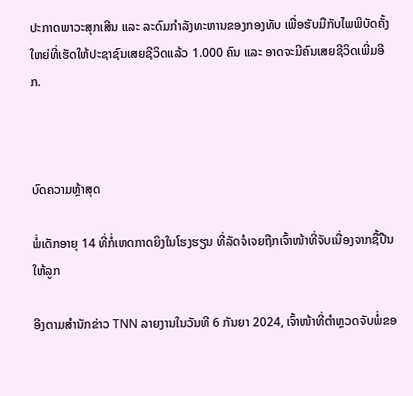ປະກາດພາວະສຸກເສີນ ແລະ ລະດົມກຳລັງທະຫານຂອງກອງທັບ ເພື່ອຮັບມືກັບໄພພິບັດຄັ້ງໃຫຍ່ທີ່ເຮັດໃຫ້ປະຊາຊົນເສຍຊີວິດແລ້ວ 1.000 ຄົນ ແລະ ອາດຈະມີຄົນເສຍຊີວິດເພີ່ມອີກ.



ບົດຄວາມຫຼ້າສຸດ

ພໍ່ເດັກອາຍຸ 14 ທີ່ກໍ່ເຫດກາດຍິງໃນໂຮງຮຽນ ທີ່ລັດຈໍເຈຍຖືກເຈົ້າໜ້າທີ່ຈັບເນື່ອງຈາກຊື້ປືນໃຫ້ລູກ

ອີງຕາມສຳນັກຂ່າວ TNN ລາຍງານໃນວັນທີ 6 ກັນຍາ 2024, ເຈົ້າໜ້າທີ່ຕຳຫຼວດຈັບພໍ່ຂອ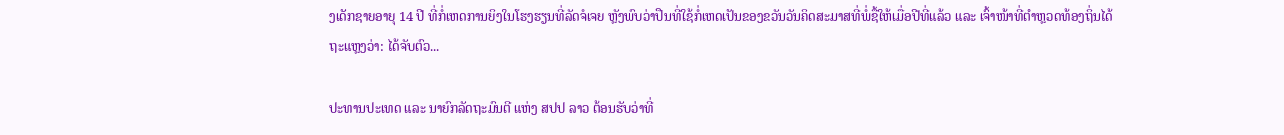ງເດັກຊາຍອາຍຸ 14 ປີ ທີ່ກໍ່ເຫດການຍິງໃນໂຮງຮຽນທີ່ລັດຈໍເຈຍ ຫຼັງພົບວ່າປືນທີ່ໃຊ້ກໍ່ເຫດເປັນຂອງຂວັນວັນຄິດສະມາສທີ່ພໍ່ຊື້ໃຫ້ເມື່ອປີທີ່ແລ້ວ ແລະ ເຈົ້າໜ້າທີ່ຕຳຫຼວດທ້ອງຖິ່ນໄດ້ຖະແຫຼງວ່າ: ໄດ້ຈັບຕົວ...

ປະທານປະເທດ ແລະ ນາຍົກລັດຖະມົນຕີ ແຫ່ງ ສປປ ລາວ ຕ້ອນຮັບວ່າທີ່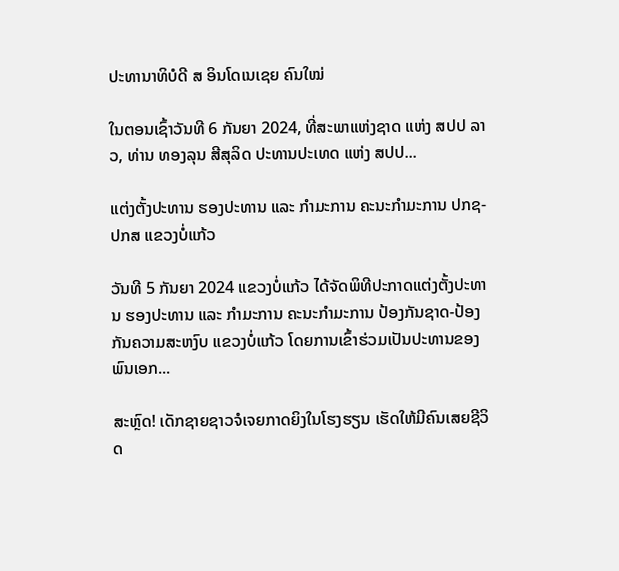ປະທານາທິບໍດີ ສ ອິນໂດເນເຊຍ ຄົນໃໝ່

ໃນຕອນເຊົ້າວັນທີ 6 ກັນຍາ 2024, ທີ່ສະພາແຫ່ງຊາດ ແຫ່ງ ສປປ ລາວ, ທ່ານ ທອງລຸນ ສີສຸລິດ ປະທານປະເທດ ແຫ່ງ ສປປ...

ແຕ່ງຕັ້ງປະທານ ຮອງປະທານ ແລະ ກຳມະການ ຄະນະກຳມະການ ປກຊ-ປກສ ແຂວງບໍ່ແກ້ວ

ວັນທີ 5 ກັນຍາ 2024 ແຂວງບໍ່ແກ້ວ ໄດ້ຈັດພິທີປະກາດແຕ່ງຕັ້ງປະທານ ຮອງປະທານ ແລະ ກຳມະການ ຄະນະກຳມະການ ປ້ອງກັນຊາດ-ປ້ອງກັນຄວາມສະຫງົບ ແຂວງບໍ່ແກ້ວ ໂດຍການເຂົ້າຮ່ວມເປັນປະທານຂອງ ພົນເອກ...

ສະຫຼົດ! ເດັກຊາຍຊາວຈໍເຈຍກາດຍິງໃນໂຮງຮຽນ ເຮັດໃຫ້ມີຄົນເສຍຊີວິດ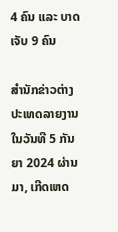4 ຄົນ ແລະ ບາດເຈັບ 9 ຄົນ

ສຳນັກຂ່າວຕ່າງປະເທດລາຍງານໃນວັນທີ 5 ກັນຍາ 2024 ຜ່ານມາ, ເກີດເຫດ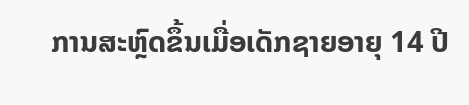ການສະຫຼົດຂຶ້ນເມື່ອເດັກຊາຍອາຍຸ 14 ປີ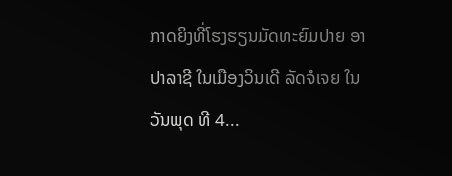ກາດຍິງທີ່ໂຮງຮຽນມັດທະຍົມປາຍ ອາປາລາຊີ ໃນເມືອງວິນເດີ ລັດຈໍເຈຍ ໃນວັນພຸດ ທີ 4...